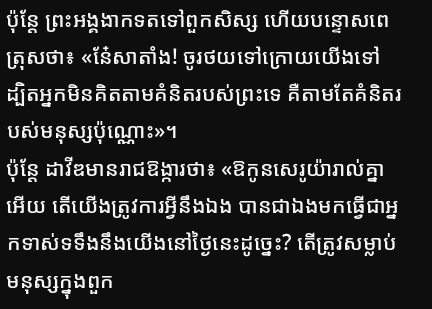ប៉ុន្តែ ព្រះអង្គងាកទតទៅពួកសិស្ស ហើយបន្ទោសពេត្រុសថា៖ «នែ៎សាតាំង! ចូរថយទៅក្រោយយើងទៅ ដ្បិតអ្នកមិនគិតតាមគំនិតរបស់ព្រះទេ គឺតាមតែគំនិតរបស់មនុស្សប៉ុណ្ណោះ»។
ប៉ុន្តែ ដាវីឌមានរាជឱង្ការថា៖ «ឱកូនសេរូយ៉ារាល់គ្នាអើយ តើយើងត្រូវការអ្វីនឹងឯង បានជាឯងមកធ្វើជាអ្នកទាស់ទទឹងនឹងយើងនៅថ្ងៃនេះដូច្នេះ? តើត្រូវសម្លាប់មនុស្សក្នុងពួក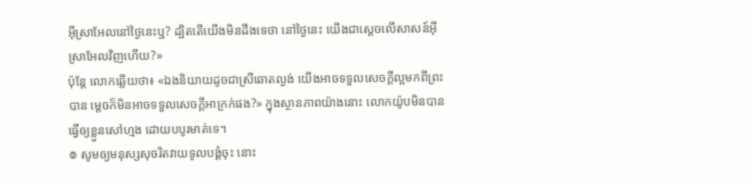អ៊ីស្រាអែលនៅថ្ងៃនេះឬ? ដ្បិតតើយើងមិនដឹងទេថា នៅថ្ងៃនេះ យើងជាស្តេចលើសាសន៍អ៊ីស្រាអែលវិញហើយ?»
ប៉ុន្តែ លោកឆ្លើយថា៖ «ឯងនិយាយដូចជាស្រីឆោតល្ងង់ យើងអាចទទួលសេចក្ដីល្អមកពីព្រះបាន ម្ដេចក៏មិនអាចទទួលសេចក្ដីអាក្រក់ផង?» ក្នុងស្ថានភាពយ៉ាងនោះ លោកយ៉ូបមិនបានធ្វើឲ្យខ្លួនសៅហ្មង ដោយបបូរមាត់ទេ។
៙ សូមឲ្យមនុស្សសុចរិតវាយទូលបង្គំចុះ នោះ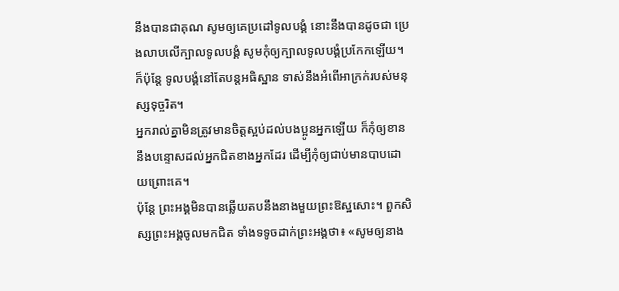នឹងបានជាគុណ សូមឲ្យគេប្រដៅទូលបង្គំ នោះនឹងបានដូចជា ប្រេងលាបលើក្បាលទូលបង្គំ សូមកុំឲ្យក្បាលទូលបង្គំប្រកែកឡើយ។ ក៏ប៉ុន្តែ ទូលបង្គំនៅតែបន្ដអធិស្ឋាន ទាស់នឹងអំពើអាក្រក់របស់មនុស្សទុច្ចរិត។
អ្នករាល់គ្នាមិនត្រូវមានចិត្តស្អប់ដល់បងប្អូនអ្នកឡើយ ក៏កុំឲ្យខាននឹងបន្ទោសដល់អ្នកជិតខាងអ្នកដែរ ដើម្បីកុំឲ្យជាប់មានបាបដោយព្រោះគេ។
ប៉ុន្តែ ព្រះអង្គមិនបានឆ្លើយតបនឹងនាងមួយព្រះឱស្ឋសោះ។ ពួកសិស្សព្រះអង្គចូលមកជិត ទាំងទទូចដាក់ព្រះអង្គថា៖ «សូមឲ្យនាង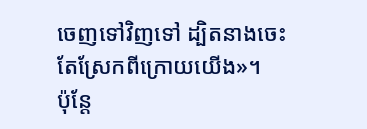ចេញទៅវិញទៅ ដ្បិតនាងចេះតែស្រែកពីក្រោយយើង»។
ប៉ុន្តែ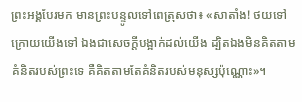ព្រះអង្គបែរមក មានព្រះបន្ទូលទៅពេត្រុសថា៖ «សាតាំង! ថយទៅក្រោយយើងទៅ ឯងជាសេចក្តីបង្អាក់ដល់យើង ដ្បិតឯងមិនគិតតាមគំនិតរបស់ព្រះទេ គឺគិតតាមតែគំនិតរបស់មនុស្សប៉ុណ្ណោះ»។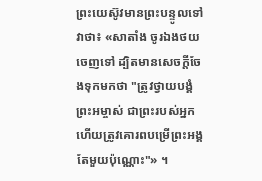ព្រះយេស៊ូវមានព្រះបន្ទូលទៅវាថា៖ «សាតាំង ចូរឯងថយចេញទៅ ដ្បិតមានសេចក្តីចែងទុកមកថា "ត្រូវថ្វាយបង្គំព្រះអម្ចាស់ ជាព្រះរបស់អ្នក ហើយត្រូវគោរពបម្រើព្រះអង្គតែមួយប៉ុណ្ណោះ"» ។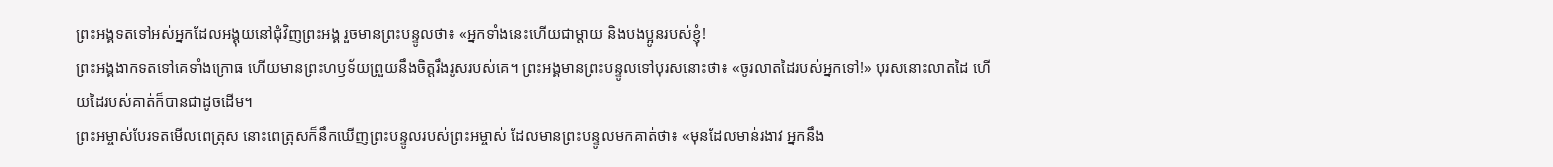ព្រះអង្គទតទៅអស់អ្នកដែលអង្គុយនៅជុំវិញព្រះអង្គ រួចមានព្រះបន្ទូលថា៖ «អ្នកទាំងនេះហើយជាម្តាយ និងបងប្អូនរបស់ខ្ញុំ!
ព្រះអង្គងាកទតទៅគេទាំងក្រោធ ហើយមានព្រះហឫទ័យព្រួយនឹងចិត្តរឹងរូសរបស់គេ។ ព្រះអង្គមានព្រះបន្ទូលទៅបុរសនោះថា៖ «ចូរលាតដៃរបស់អ្នកទៅ!» បុរសនោះលាតដៃ ហើយដៃរបស់គាត់ក៏បានជាដូចដើម។
ព្រះអម្ចាស់បែរទតមើលពេត្រុស នោះពេត្រុសក៏នឹកឃើញព្រះបន្ទូលរបស់ព្រះអម្ចាស់ ដែលមានព្រះបន្ទូលមកគាត់ថា៖ «មុនដែលមាន់រងាវ អ្នកនឹង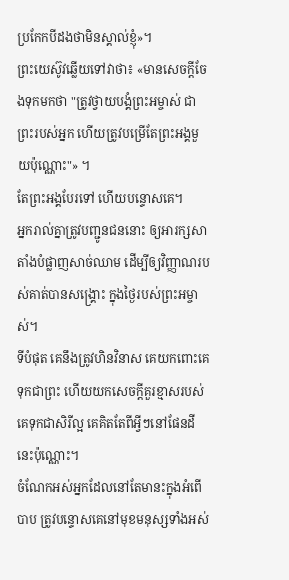ប្រកែកបីដងថាមិនស្គាល់ខ្ញុំ»។
ព្រះយេស៊ូវឆ្លើយទៅវាថា៖ «មានសេចក្តីចែងទុកមកថា "ត្រូវថ្វាយបង្គំព្រះអម្ចាស់ ជាព្រះរបស់អ្នក ហើយត្រូវបម្រើតែព្រះអង្គមួយប៉ុណ្ណោះ"» ។
តែព្រះអង្គបែរទៅ ហើយបន្ទោសគេ។
អ្នករាល់គ្នាត្រូវបញ្ជូនជននោះ ឲ្យអារក្សសាតាំងបំផ្លាញសាច់ឈាម ដើម្បីឲ្យវិញ្ញាណរបស់គាត់បានសង្គ្រោះ ក្នុងថ្ងៃរបស់ព្រះអម្ចាស់។
ទីបំផុត គេនឹងត្រូវហិនវិនាស គេយកពោះគេទុកជាព្រះ ហើយយកសេចក្ដីគួរខ្មាសរបស់គេទុកជាសិរីល្អ គេគិតតែពីអ្វីៗនៅផែនដីនេះប៉ុណ្ណោះ។
ចំណែកអស់អ្នកដែលនៅតែមានះក្នុងអំពើបាប ត្រូវបន្ទោសគេនៅមុខមនុស្សទាំងអស់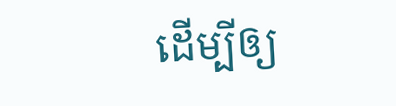ដើម្បីឲ្យ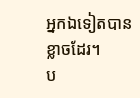អ្នកឯទៀតបានខ្លាចដែរ។
ប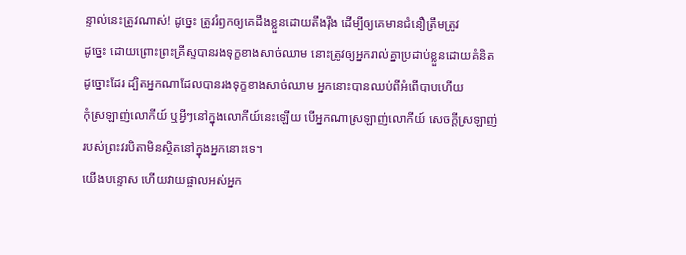ន្ទាល់នេះត្រូវណាស់! ដូច្នេះ ត្រូវរំឭកឲ្យគេដឹងខ្លួនដោយតឹងរ៉ឹង ដើម្បីឲ្យគេមានជំនឿត្រឹមត្រូវ
ដូច្នេះ ដោយព្រោះព្រះគ្រីស្ទបានរងទុក្ខខាងសាច់ឈាម នោះត្រូវឲ្យអ្នករាល់គ្នាប្រដាប់ខ្លួនដោយគំនិតដូច្នោះដែរ ដ្បិតអ្នកណាដែលបានរងទុក្ខខាងសាច់ឈាម អ្នកនោះបានឈប់ពីអំពើបាបហើយ
កុំស្រឡាញ់លោកីយ៍ ឬអ្វីៗនៅក្នុងលោកីយ៍នេះឡើយ បើអ្នកណាស្រឡាញ់លោកីយ៍ សេចក្ដីស្រឡាញ់របស់ព្រះវរបិតាមិនស្ថិតនៅក្នុងអ្នកនោះទេ។
យើងបន្ទោស ហើយវាយផ្ចាលអស់អ្នក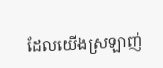ដែលយើងស្រឡាញ់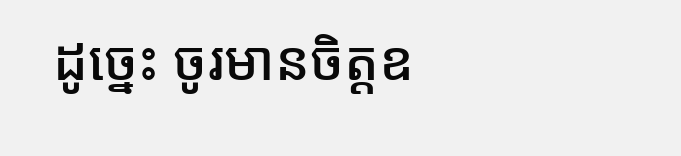ដូច្នេះ ចូរមានចិត្តឧ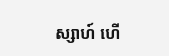ស្សាហ៍ ហើ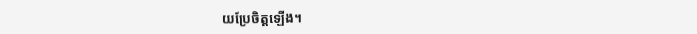យប្រែចិត្តឡើង។